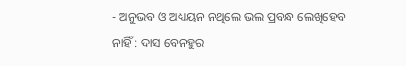- ଅନୁଭବ ଓ ଅଧ୍ୟୟନ ନଥିଲେ ଭଲ ପ୍ରବନ୍ଧ ଲେଖିହେବ ନାହିଁ : ଦାସ ବେନହୁର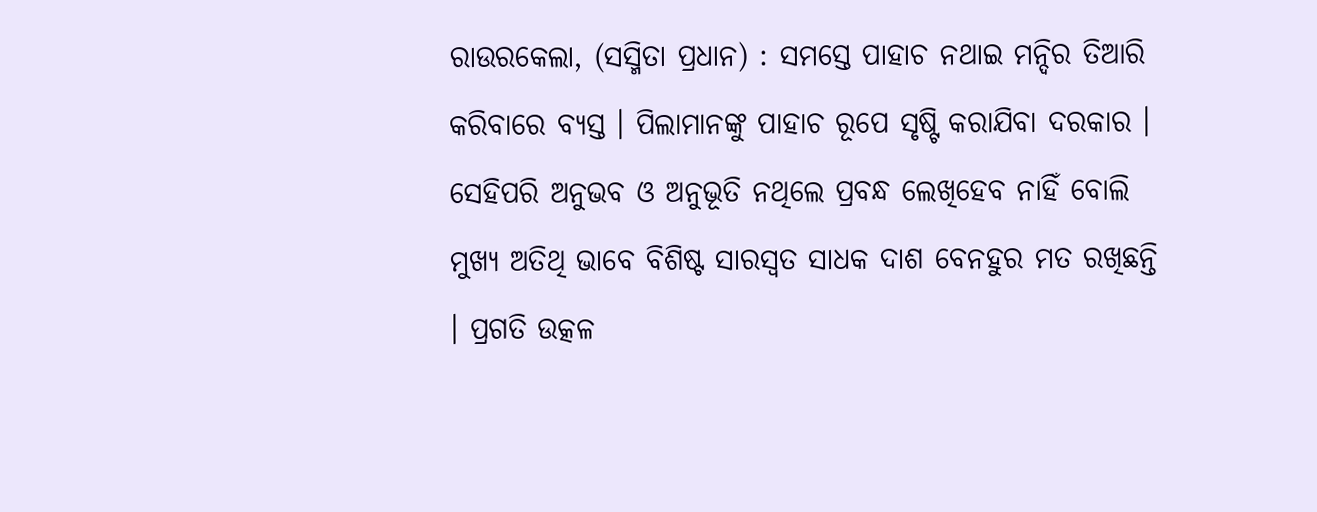ରାଉରକେଲା, (ସସ୍ମିତା ପ୍ରଧାନ) : ସମସ୍ତେ ପାହାଚ ନଥାଇ ମନ୍ଦିର ତିଆରି କରିବାରେ ବ୍ୟସ୍ତ । ପିଲାମାନଙ୍କୁ ପାହାଚ ରୂପେ ସୃଷ୍ଟି କରାଯିବା ଦରକାର । ସେହିପରି ଅନୁଭବ ଓ ଅନୁଭୂତି ନଥିଲେ ପ୍ରବନ୍ଧ ଲେଖିହେବ ନାହିଁ ବୋଲି ମୁଖ୍ୟ ଅତିଥି ଭାବେ ବିଶିଷ୍ଟ ସାରସ୍ଵତ ସାଧକ ଦାଶ ବେନହୁର ମତ ରଖିଛନ୍ତି । ପ୍ରଗତି ଉତ୍କଳ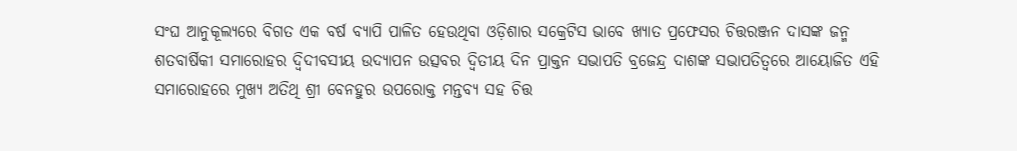ସଂଘ ଆନୁକୂଲ୍ୟରେ ବିଗତ ଏକ ବର୍ଷ ବ୍ୟାପି ପାଳିତ ହେଉଥିବା ଓଡ଼ିଶାର ସକ୍ରେଟିସ ଭାବେ ଖ୍ୟାତ ପ୍ରଫେସର ଚିତ୍ତରଞ୍ଜନ ଦାସଙ୍କ ଜନ୍ମ ଶତବାର୍ଷିକୀ ସମାରୋହର ଦ୍ବିଦୀବସୀୟ ଉଦ୍ଯାପନ ଉତ୍ସବର ଦ୍ଵିତୀୟ ଦିନ ପ୍ରାକ୍ତନ ସଭାପତି ବ୍ରଜେନ୍ଦ୍ର ଦାଶଙ୍କ ସଭାପତିତ୍ବରେ ଆୟୋଜିତ ଏହି ସମାରୋହରେ ମୁଖ୍ୟ ଅତିଥି ଶ୍ରୀ ବେନହୁର ଉପରୋକ୍ତ ମନ୍ତବ୍ୟ ସହ ଚିତ୍ତ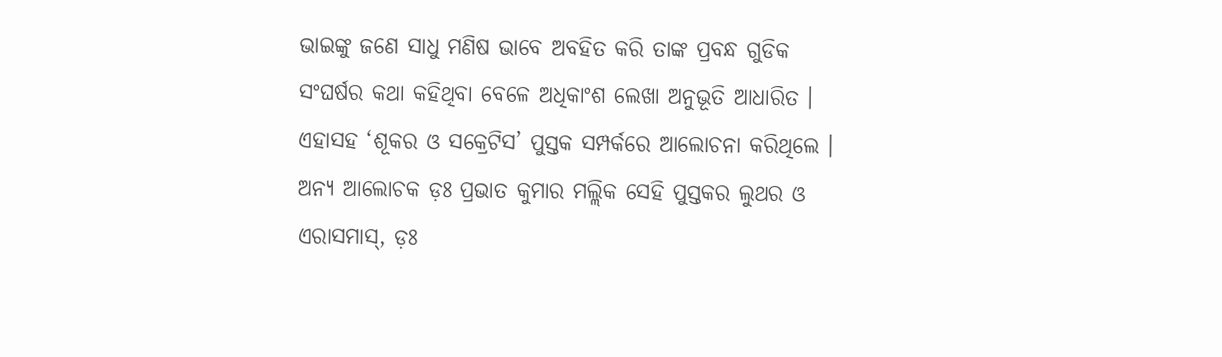ଭାଇଙ୍କୁ ଜଣେ ସାଧୁ ମଣିଷ ଭାବେ ଅବହିତ କରି ତାଙ୍କ ପ୍ରବନ୍ଧ ଗୁଡିକ ସଂଘର୍ଷର କଥା କହିଥିବା ବେଳେ ଅଧିକାଂଶ ଲେଖା ଅନୁଭୂତି ଆଧାରିତ । ଏହାସହ ‘ଶୂକର ଓ ସକ୍ରେଟିସ’ ପୁସ୍ତକ ସମ୍ପର୍କରେ ଆଲୋଚନା କରିଥିଲେ । ଅନ୍ୟ ଆଲୋଚକ ଡ଼ଃ ପ୍ରଭାତ କୁମାର ମଲ୍ଲିକ ସେହି ପୁସ୍ତକର ଲୁଥର ଓ ଏରାସମାସ୍, ଡ଼ଃ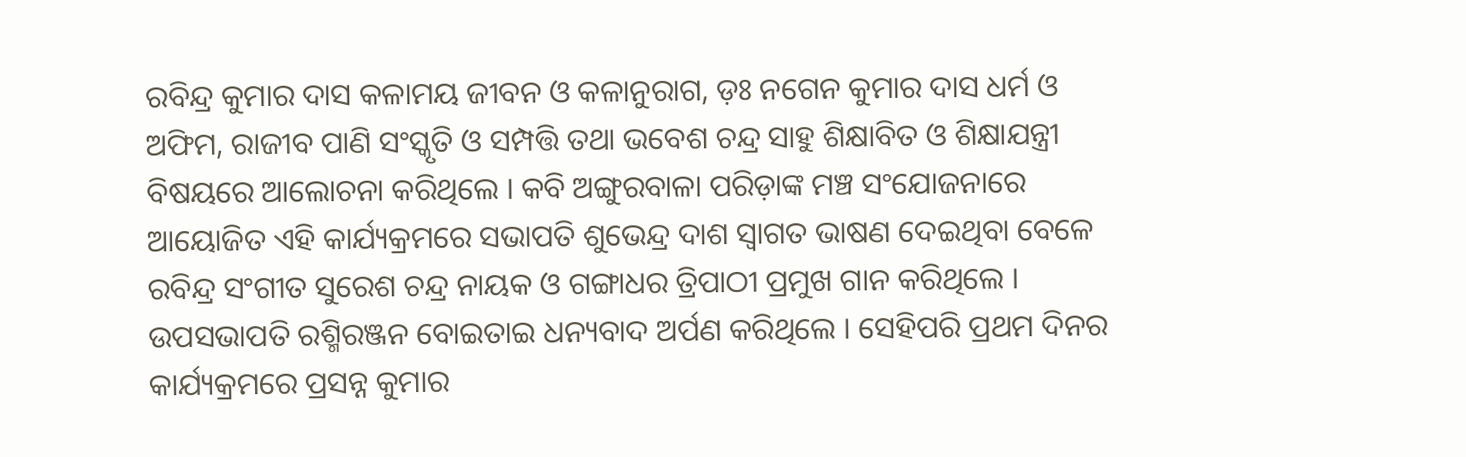ରବିନ୍ଦ୍ର କୁମାର ଦାସ କଳାମୟ ଜୀବନ ଓ କଳାନୁରାଗ, ଡ଼ଃ ନଗେନ କୁମାର ଦାସ ଧର୍ମ ଓ ଅଫିମ, ରାଜୀବ ପାଣି ସଂସ୍କୃତି ଓ ସମ୍ପତ୍ତି ତଥା ଭବେଶ ଚନ୍ଦ୍ର ସାହୁ ଶିକ୍ଷାବିତ ଓ ଶିକ୍ଷାଯନ୍ତ୍ରୀ ବିଷୟରେ ଆଲୋଚନା କରିଥିଲେ । କବି ଅଙ୍ଗୁରବାଳା ପରିଡ଼ାଙ୍କ ମଞ୍ଚ ସଂଯୋଜନାରେ ଆୟୋଜିତ ଏହି କାର୍ଯ୍ୟକ୍ରମରେ ସଭାପତି ଶୁଭେନ୍ଦ୍ର ଦାଶ ସ୍ବାଗତ ଭାଷଣ ଦେଇଥିବା ବେଳେ ରବିନ୍ଦ୍ର ସଂଗୀତ ସୁରେଶ ଚନ୍ଦ୍ର ନାୟକ ଓ ଗଙ୍ଗାଧର ତ୍ରିପାଠୀ ପ୍ରମୁଖ ଗାନ କରିଥିଲେ । ଉପସଭାପତି ରଶ୍ମିରଞ୍ଜନ ବୋଇତାଇ ଧନ୍ୟବାଦ ଅର୍ପଣ କରିଥିଲେ । ସେହିପରି ପ୍ରଥମ ଦିନର କାର୍ଯ୍ୟକ୍ରମରେ ପ୍ରସନ୍ନ କୁମାର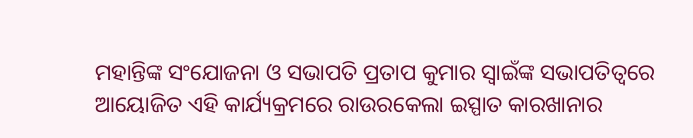ମହାନ୍ତିଙ୍କ ସଂଯୋଜନା ଓ ସଭାପତି ପ୍ରତାପ କୁମାର ସ୍ବାଇଁଙ୍କ ସଭାପତିତ୍ବରେ ଆୟୋଜିତ ଏହି କାର୍ଯ୍ୟକ୍ରମରେ ରାଉରକେଲା ଇସ୍ପାତ କାରଖାନାର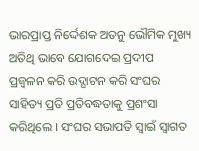ଭାରପ୍ରାପ୍ତ ନିର୍ଦ୍ଦେଶକ ଅତନୁ ଭୌମିକ ମୁଖ୍ୟ ଅତିଥି ଭାବେ ଯୋଗଦେଇ ପ୍ରଦୀପ ପ୍ରଜ୍ବଳନ କରି ଉଦ୍ଘାଟନ କରି ସଂଘର ସାହିତ୍ୟ ପ୍ରତି ପ୍ରତିବଦ୍ଧତାକୁ ପ୍ରଶଂସା କରିଥିଲେ । ସଂଘର ସଭାପତି ସ୍ବାଇଁ ସ୍ବାଗତ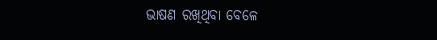ଭାଷଣ ରଖିଥିବା ବେଳେ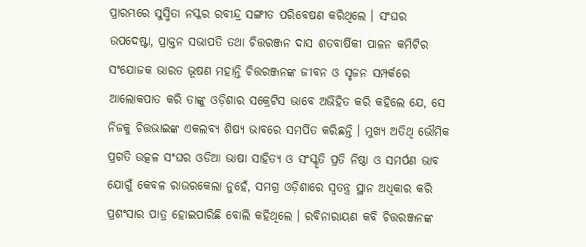ପ୍ରାରମ୍ଭରେ ସୁସ୍ମିତା ନସ୍କର ରବୀନ୍ଦ୍ର ସଙ୍ଗୀତ ପରିବେଷଣ କରିଥିଲେ । ସଂଘର ଉପଦେଷ୍ଟା, ପ୍ରାକ୍ତନ ସଭାପତି ତଥା ଚିତ୍ତରଞ୍ଜନ ଦାସ ଶତବାର୍ଷିକୀ ପାଳନ କମିଟିର ସଂଯୋଜକ ଭାରତ ଭୂଷଣ ମହାନ୍ତି ଚିତ୍ତରଞ୍ଜନଙ୍କ ଜୀବନ ଓ ସୃଜନ ସମ୍ପର୍କରେ ଆଲୋକପାତ କରି ତାଙ୍କୁ ଓଡ଼ିଶାର ସକ୍ରେଟିସ ଭାବେ ଅଭିହିତ କରି କହିଲେ ଯେ, ସେ ନିଜକୁ ଚିତ୍ତଭାଇଙ୍କ ଏକଲବ୍ୟ ଶିଷ୍ୟ ଭାବରେ ସମର୍ପିତ କରିଛନ୍ତି । ମୁଖ୍ୟ ଅତିଥି ଭୌମିକ ପ୍ରଗତି ଉତ୍କଳ ସଂଘର ଓଡିଆ ଭାଷା ସାହିତ୍ୟ ଓ ସଂସ୍କୃତି ପ୍ରତି ନିଷ୍ଠା ଓ ସମର୍ପଣ ଭାବ ଯୋଗୁଁ କେବଳ ରାଉରକେଲା ନୁହେଁ, ସମଗ୍ର ଓଡ଼ିଶାରେ ସ୍ବତନ୍ତ୍ର ସ୍ଥାନ ଅଧିକାର କରି ପ୍ରଶଂସାର ପାତ୍ର ହୋଇପାରିଛି ବୋଲି କହିଥିଲେ । ରବିନାରାୟଣ କବି ଚିତ୍ତରଞ୍ଜନଙ୍କ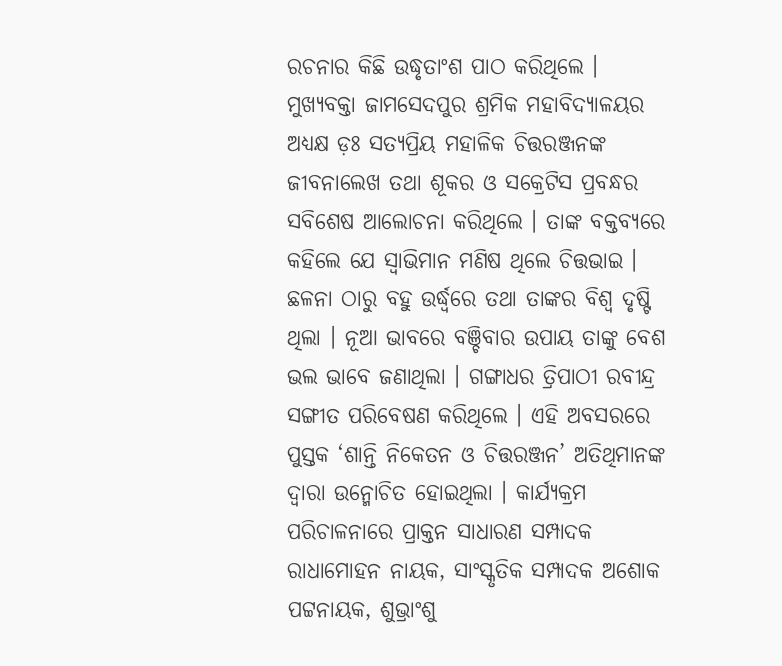ରଚନାର କିଛି ଉଦ୍ଧୃତାଂଶ ପାଠ କରିଥିଲେ । ମୁଖ୍ୟବକ୍ତା ଜାମସେଦପୁର ଶ୍ରମିକ ମହାବିଦ୍ୟାଳୟର ଅଧ୍ୟକ୍ଷ ଡ଼ଃ ସତ୍ୟପ୍ରିୟ ମହାଳିକ ଚିତ୍ତରଞ୍ଜନଙ୍କ ଜୀବନାଲେଖ ତଥା ଶୂକର ଓ ସକ୍ରେଟିସ ପ୍ରବନ୍ଧର ସବିଶେଷ ଆଲୋଚନା କରିଥିଲେ । ତାଙ୍କ ବକ୍ତବ୍ୟରେ କହିଲେ ଯେ ସ୍ବାଭିମାନ ମଣିଷ ଥିଲେ ଚିତ୍ତଭାଇ । ଛଳନା ଠାରୁ ବହୁ ଉର୍ଦ୍ଧ୍ବରେ ତଥା ତାଙ୍କର ବିଶ୍ବ ଦୃଷ୍ଟି ଥିଲା । ନୂଆ ଭାବରେ ବଞ୍ଚିବାର ଉପାୟ ତାଙ୍କୁ ବେଶ ଭଲ ଭାବେ ଜଣାଥିଲା । ଗଙ୍ଗାଧର ତ୍ରିପାଠୀ ରବୀନ୍ଦ୍ର ସଙ୍ଗୀତ ପରିବେଷଣ କରିଥିଲେ । ଏହି ଅବସରରେ ପୁସ୍ତକ ‘ଶାନ୍ତି ନିକେତନ ଓ ଚିତ୍ତରଞ୍ଜନ’ ଅତିଥିମାନଙ୍କ ଦ୍ଵାରା ଉନ୍ମୋଚିତ ହୋଇଥିଲା । କାର୍ଯ୍ୟକ୍ରମ ପରିଚାଳନାରେ ପ୍ରାକ୍ତନ ସାଧାରଣ ସମ୍ପାଦକ ରାଧାମୋହନ ନାୟକ, ସାଂସ୍କୃତିକ ସମ୍ପାଦକ ଅଶୋକ ପଟ୍ଟନାୟକ, ଶୁଭ୍ରାଂଶୁ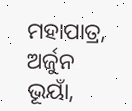ମହାପାତ୍ର, ଅର୍ଜୁନ ଭୂୟାଁ,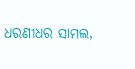ଧରଣୀଧର ସାମଲ,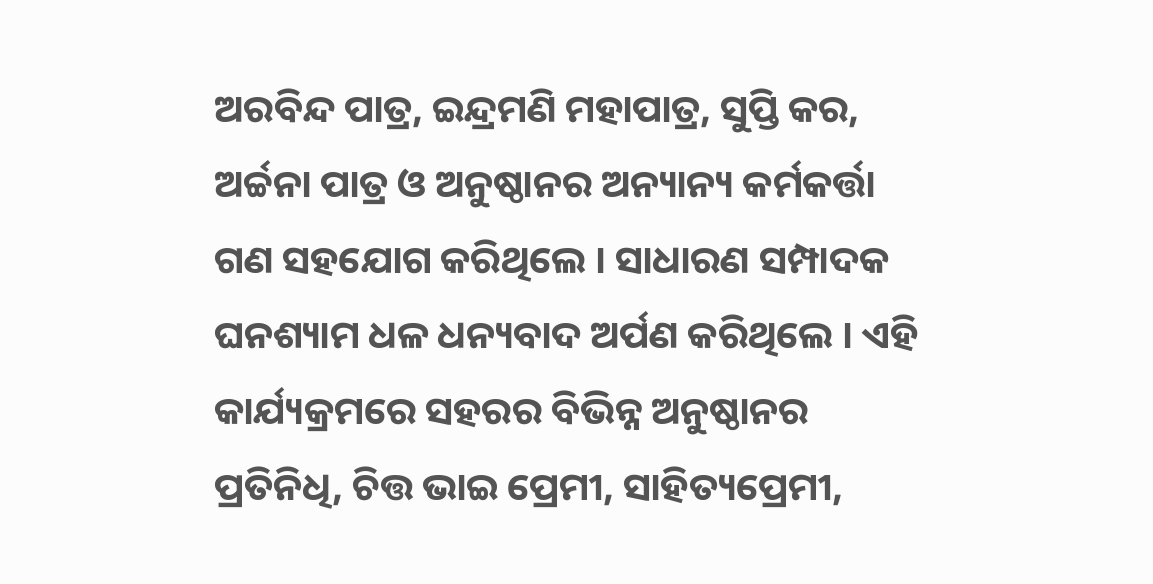ଅରବିନ୍ଦ ପାତ୍ର, ଇନ୍ଦ୍ରମଣି ମହାପାତ୍ର, ସୁପ୍ତି କର, ଅର୍ଚ୍ଚନା ପାତ୍ର ଓ ଅନୁଷ୍ଠାନର ଅନ୍ୟାନ୍ୟ କର୍ମକର୍ତ୍ତା ଗଣ ସହଯୋଗ କରିଥିଲେ । ସାଧାରଣ ସମ୍ପାଦକ ଘନଶ୍ୟାମ ଧଳ ଧନ୍ୟବାଦ ଅର୍ପଣ କରିଥିଲେ । ଏହି କାର୍ଯ୍ୟକ୍ରମରେ ସହରର ବିଭିନ୍ନ ଅନୁଷ୍ଠାନର ପ୍ରତିନିଧି, ଚିତ୍ତ ଭାଇ ପ୍ରେମୀ, ସାହିତ୍ୟପ୍ରେମୀ,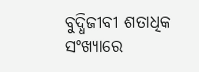ବୁଦ୍ଧିଜୀବୀ ଶତାଧିକ ସଂଖ୍ୟାରେ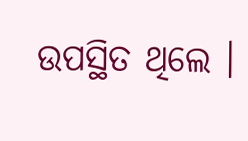ଉପସ୍ଥିତ ଥିଲେ ।